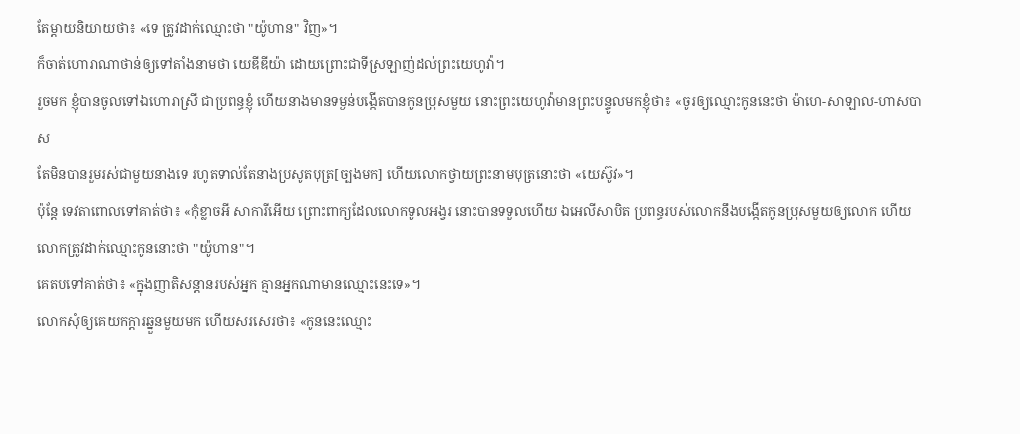តែម្តាយនិយាយថា៖ «ទេ ត្រូវដាក់ឈ្មោះថា "យ៉ូហាន" វិញ»។
ក៏ចាត់ហោរាណាថាន់ឲ្យទៅតាំងនាមថា យេឌីឌីយ៉ា ដោយព្រោះជាទីស្រឡាញ់ដល់ព្រះយេហូវ៉ា។
រួចមក ខ្ញុំបានចូលទៅឯហោរាស្រី ជាប្រពន្ធខ្ញុំ ហើយនាងមានទម្ងន់បង្កើតបានកូនប្រុសមួយ នោះព្រះយេហូវ៉ាមានព្រះបន្ទូលមកខ្ញុំថា៖ «ចូរឲ្យឈ្មោះកូននេះថា ម៉ាហេ-សាឡាល-ហាសបាស
តែមិនបានរួមរស់ជាមួយនាងទេ រហូតទាល់តែនាងប្រសូតបុត្រ[ច្បងមក] ហើយលោកថ្វាយព្រះនាមបុត្រនោះថា «យេស៊ូវ»។
ប៉ុន្តែ ទេវតាពោលទៅគាត់ថា៖ «កុំខ្លាចអី សាការីអើយ ព្រោះពាក្យដែលលោកទូលអង្វរ នោះបានទទួលហើយ ឯអេលីសាបិត ប្រពន្ធរបស់លោកនឹងបង្កើតកូនប្រុសមួយឲ្យលោក ហើយលោកត្រូវដាក់ឈ្មោះកូននោះថា "យ៉ូហាន"។
គេតបទៅគាត់ថា៖ «ក្នុងញាតិសន្តានរបស់អ្នក គ្មានអ្នកណាមានឈ្មោះនេះទេ»។
លោកសុំឲ្យគេយកក្តារឆ្នួនមួយមក ហើយសរសេរថា៖ «កូននេះឈ្មោះ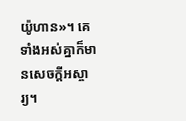យ៉ូហាន»។ គេទាំងអស់គ្នាក៏មានសេចក្តីអស្ចារ្យ។